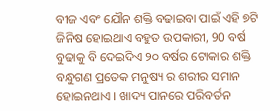ବୀଜ ଏବଂ ଯୌନ ଶକ୍ତି ବଢାଇବା ପାଇଁ ଏହି ୭ଟି ଜିନିଷ ହୋଇଥାଏ ବହୁତ ଉପକାରୀ, 90 ବର୍ଷ ବୁଢାକୁ ବି ଦେଇଦିଏ ୨୦ ବର୍ଷର ଟୋକାର ଶକ୍ତି
ବନ୍ଧୁଗଣ ପ୍ରତେକ ମନୁଷ୍ୟ ର ଶରୀର ସମାନ ହୋଇନଥାଏ । ଖାଦ୍ୟ ପାନରେ ପରିବର୍ତନ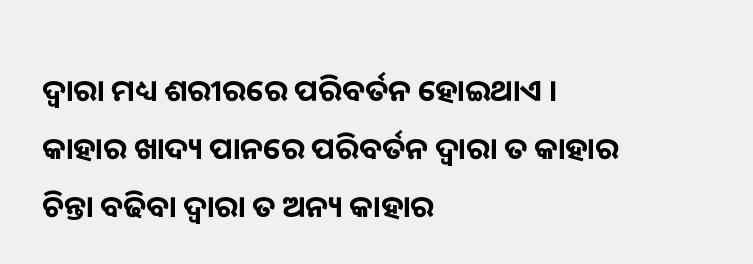ଦ୍ଵାରା ମଧ୍ୟ ଶରୀରରେ ପରିବର୍ତନ ହୋଇଥାଏ । କାହାର ଖାଦ୍ୟ ପାନରେ ପରିବର୍ତନ ଦ୍ଵାରା ତ କାହାର ଚିନ୍ତା ବଢିବା ଦ୍ଵାରା ତ ଅନ୍ୟ କାହାର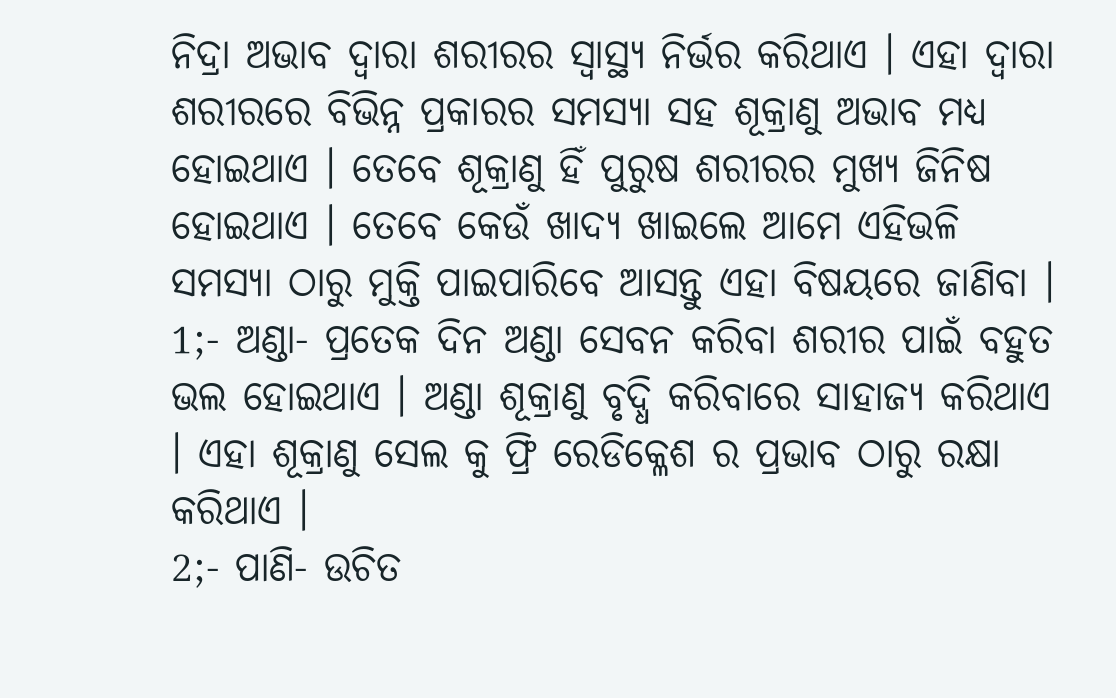ନିଦ୍ରା ଅଭାବ ଦ୍ଵାରା ଶରୀରର ସ୍ୱାସ୍ଥ୍ୟ ନିର୍ଭର କରିଥାଏ । ଏହା ଦ୍ଵାରା ଶରୀରରେ ବିଭିନ୍ନ ପ୍ରକାରର ସମସ୍ୟା ସହ ଶୂକ୍ରାଣୁ ଅଭାବ ମଧ୍ୟ ହୋଇଥାଏ । ତେବେ ଶୂକ୍ରାଣୁ ହିଁ ପୁରୁଷ ଶରୀରର ମୁଖ୍ୟ ଜିନିଷ ହୋଇଥାଏ । ତେବେ କେଉଁ ଖାଦ୍ୟ ଖାଇଲେ ଆମେ ଏହିଭଳି ସମସ୍ୟା ଠାରୁ ମୁକ୍ତି ପାଇପାରିବେ ଆସନ୍ତୁ ଏହା ବିଷୟରେ ଜାଣିବା ।
1;- ଅଣ୍ଡା- ପ୍ରତେକ ଦିନ ଅଣ୍ଡା ସେବନ କରିବା ଶରୀର ପାଇଁ ବହୁତ ଭଲ ହୋଇଥାଏ । ଅଣ୍ଡା ଶୂକ୍ରାଣୁ ବୃଦ୍ଧି କରିବାରେ ସାହାଜ୍ୟ କରିଥାଏ । ଏହା ଶୂକ୍ରାଣୁ ସେଲ କୁ ଫ୍ରି ରେଡିକ୍ଳେଶ ର ପ୍ରଭାବ ଠାରୁ ରକ୍ଷା କରିଥାଏ ।
2;- ପାଣି- ଉଚିତ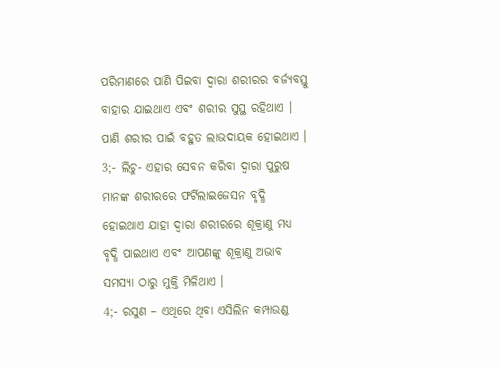ପରିମାଣରେ ପାଣି ପିଇବା ଦ୍ଵାରା ଶରୀରର ବର୍ଜ୍ୟବସ୍ତୁ ବାହାର ଯାଇଥାଏ ଏବଂ ଶରୀର ସୁସ୍ଥ ରହିଥାଏ । ପାଣି ଶରୀର ପାଇଁ ବହୁତ ଲାଭଦାୟକ ହୋଇଥାଏ ।
3;- ଲିଚୁ- ଏହାର ସେବନ କରିବା ଦ୍ଵାରା ପୁରୁଷ ମାନଙ୍କ ଶରୀରରେ ଫର୍ଟିଲାଇଜେସନ ବୃଦ୍ଧି ହୋଇଥାଏ ଯାହା ଦ୍ଵାରା ଶରୀରରେ ଶୂକ୍ରାଣୁ ମଧ୍ୟ ବୃଦ୍ଧି ପାଇଥାଏ ଏବଂ ଆପଣଙ୍କୁ ଶୂକ୍ରାଣୁ ଅଭାବ ସମସ୍ୟା ଠାରୁ ମୁକ୍ତି ମିଳିଥାଏ ।
4;- ରସୁଣ – ଏଥିରେ ଥିବା ଏସିଲିନ କମ୍ପାଉଣ୍ଡ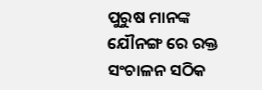ପୁରୁଷ ମାନଙ୍କ ଯୌନଙ୍ଗ ରେ ରକ୍ତ ସଂଚାଳନ ସଠିକ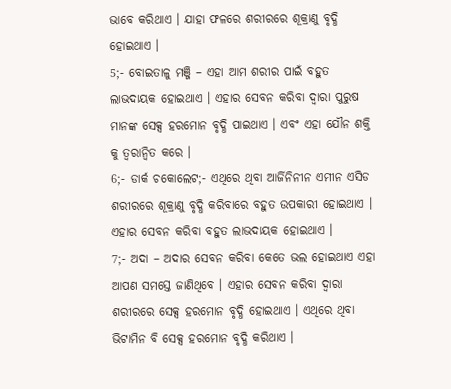ଭାବେ କରିଥାଏ । ଯାହା ଫଳରେ ଶରୀରରେ ଶୂକ୍ରାଣୁ ବୃଦ୍ଧି ହୋଇଥାଏ ।
5;- ବୋଇତାଳୁ ମଞ୍ଜି – ଏହା ଆମ ଶରୀର ପାଇଁ ବହୁତ ଲାଭଦାୟକ ହୋଇଥାଏ । ଏହାର ସେବନ କରିବା ଦ୍ଵାରା ପୁରୁଷ ମାନଙ୍କ ସେକ୍ସ ହରମୋନ ବୃଦ୍ଧି ପାଇଥାଏ । ଏବଂ ଏହା ଯୌନ ଶକ୍ତି କୁ ତ୍ୱରାନ୍ୱିତ କରେ ।
6;- ଡାର୍କ ଚକୋଲେଟ;- ଏଥିରେ ଥିବା ଆର୍ଜିନିନୀନ ଏମୀନ ଏସିଡ ଶରୀରରେ ଶୂକ୍ରାଣୁ ବୃଦ୍ଧି କରିବାରେ ବହୁତ ଉପକାରୀ ହୋଇଥାଏ । ଏହାର ସେବନ କରିବା ବହୁତ ଲାଭଦାୟକ ହୋଇଥାଏ ।
7;- ଅଦା – ଅଦାର ସେବନ କରିବା କେତେ ଭଲ ହୋଇଥାଏ ଏହା ଆପଣ ସମସ୍ତେ ଜାଣିଥିବେ । ଏହାର ସେବନ କରିବା ଦ୍ଵାରା ଶରୀରରେ ସେକ୍ସ ହରମୋନ ବୃଦ୍ଧି ହୋଇଥାଏ । ଏଥିରେ ଥିବା ଭିଟାମିନ ବି ସେକ୍ସ ହରମୋନ ବୃଦ୍ଧି କରିଥାଏ ।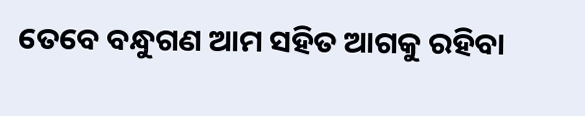ତେବେ ବନ୍ଧୁଗଣ ଆମ ସହିତ ଆଗକୁ ରହିବା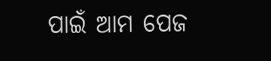ପାଇଁ ଆମ ପେଜ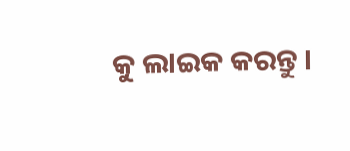କୁ ଲାଇକ କରନ୍ତୁ ।